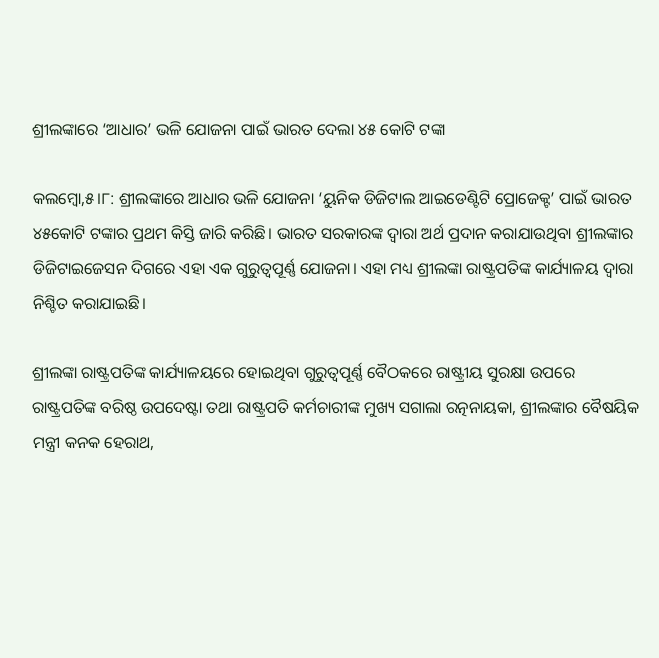ଶ୍ରୀଲଙ୍କାରେ ‘ଆଧାର’ ଭଳି ଯୋଜନା ପାଇଁ ଭାରତ ଦେଲା ୪୫ କୋଟି ଟଙ୍କା

କଲମ୍ବୋ,୫।୮: ଶ୍ରୀଲଙ୍କାରେ ଆଧାର ଭଳି ଯୋଜନା ‘ୟୁନିକ ଡିଜିଟାଲ ଆଇଡେଣ୍ଟିଟି ପ୍ରୋଜେକ୍ଟ’ ପାଇଁ ଭାରତ ୪୫କୋଟି ଟଙ୍କାର ପ୍ରଥମ କିସ୍ତି ଜାରି କରିଛି। ଭାରତ ସରକାରଙ୍କ ଦ୍ୱାରା ଅର୍ଥ ପ୍ରଦାନ କରାଯାଉଥିବା ଶ୍ରୀଲଙ୍କାର ଡିଜିଟାଇଜେସନ ଦିଗରେ ଏହା ଏକ ଗୁରୁତ୍ୱପୂର୍ଣ୍ଣ ଯୋଜନା। ଏହା ମଧ୍ୟ ଶ୍ରୀଲଙ୍କା ରାଷ୍ଟ୍ରପତିଙ୍କ କାର୍ଯ୍ୟାଳୟ ଦ୍ୱାରା ନିଶ୍ଚିତ କରାଯାଇଛି।

ଶ୍ରୀଲଙ୍କା ରାଷ୍ଟ୍ରପତିଙ୍କ କାର୍ଯ୍ୟାଳୟରେ ହୋଇଥିବା ଗୁରୁତ୍ୱପୂର୍ଣ୍ଣ ବୈଠକରେ ରାଷ୍ଟ୍ରୀୟ ସୁରକ୍ଷା ଉପରେ ରାଷ୍ଟ୍ରପତିଙ୍କ ବରିଷ୍ଠ ଉପଦେଷ୍ଟା ତଥା ରାଷ୍ଟ୍ରପତି କର୍ମଚାରୀଙ୍କ ମୁଖ୍ୟ ସଗାଲା ରତ୍ନନାୟକା, ଶ୍ରୀଲଙ୍କାର ବୈଷୟିକ ମନ୍ତ୍ରୀ କନକ ହେରାଥ,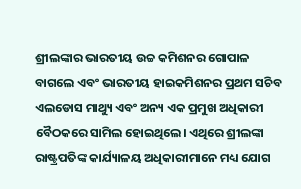ଶ୍ରୀଲଙ୍କାର ଭାରତୀୟ ଉଚ୍ଚ କମିଶନର ଗୋପାଳ ବାଗଲେ ଏବଂ ଭାରତୀୟ ହାଇକମିଶନର ପ୍ରଥମ ସଚିବ ଏଲଡୋସ ମାଥ୍ୟୁ ଏବଂ ଅନ୍ୟ ଏକ ପ୍ରମୁଖ ଅଧିକାରୀ ବୈଠକରେ ସାମିଲ ହୋଇଥିଲେ। ଏଥିରେ ଶ୍ରୀଲଙ୍କା ରାଷ୍ଟ୍ରପତିଙ୍କ କାର୍ଯ୍ୟାଳୟ ଅଧିକାରୀମାନେ ମଧ୍ୟ ଯୋଗ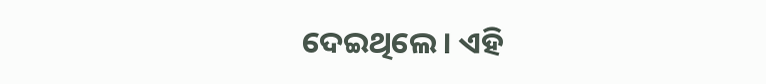ଦେଇଥିଲେ। ଏହି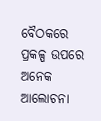ବୈଠକରେ ପ୍ରକଳ୍ପ ଉପରେ ଅନେକ ଆଲୋଚନା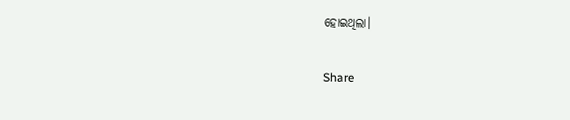ହୋଇଥିଲା।

Share